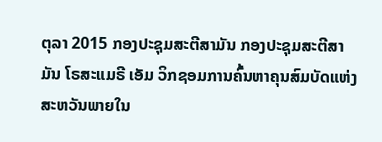ຕຸລາ 2015 ກອງປະຊຸມສະຕີສາມັນ ກອງປະຊຸມສະຕີສາມັນ ໂຣສະແມຣີ ເອັມ ວິກຊອມການຄົ້ນຫາຄຸນສົມບັດແຫ່ງສະຫວັນພາຍໃນ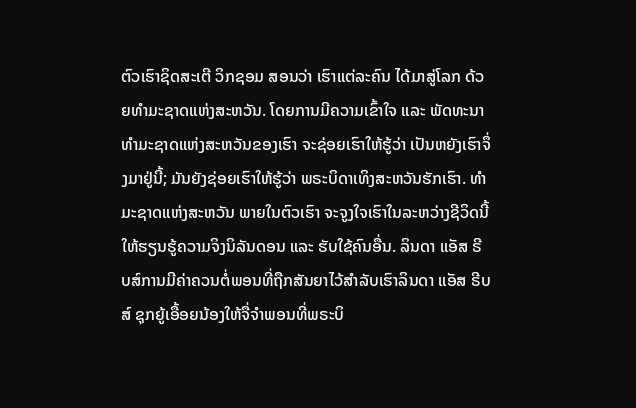ຕົວເຮົາຊິດສະເຕີ ວິກຊອມ ສອນວ່າ ເຮົາແຕ່ລະຄົນ ໄດ້ມາສູ່ໂລກ ດ້ວຍທຳມະຊາດແຫ່ງສະຫວັນ. ໂດຍການມີຄວາມເຂົ້າໃຈ ແລະ ພັດທະນາທຳມະຊາດແຫ່ງສະຫວັນຂອງເຮົາ ຈະຊ່ອຍເຮົາໃຫ້ຮູ້ວ່າ ເປັນຫຍັງເຮົາຈຶ່ງມາຢູ່ນີ້; ມັນຍັງຊ່ອຍເຮົາໃຫ້ຮູ້ວ່າ ພຣະບິດາເທິງສະຫວັນຮັກເຮົາ. ທຳມະຊາດແຫ່ງສະຫວັນ ພາຍໃນຕົວເຮົາ ຈະຈູງໃຈເຮົາໃນລະຫວ່າງຊີວິດນີ້ ໃຫ້ຮຽນຮູ້ຄວາມຈິງນິລັນດອນ ແລະ ຮັບໃຊ້ຄົນອື່ນ. ລິນດາ ແອັສ ຣີບສ໌ການມີຄ່າຄວນຕໍ່ພອນທີ່ຖືກສັນຍາໄວ້ສຳລັບເຮົາລິນດາ ແອັສ ຣີບສ໌ ຊຸກຍູ້ເອື້ອຍນ້ອງໃຫ້ຈື່ຈຳພອນທີ່ພຣະບິ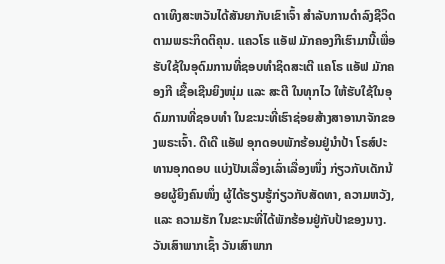ດາເທິງສະຫວັນໄດ້ສັນຍາກັບເຂົາເຈົ້າ ສຳລັບການດຳລົງຊີວິດຕາມພຣະກິດຕິຄຸນ. ແຄວໂຣ ແອັຟ ມັກຄອງກີເຮົາມານີ້ເພື່ອຮັບໃຊ້ໃນອຸດົມການທີ່ຊອບທຳຊິດສະເຕີ ແຄໂຣ ແອັຟ ມັກຄອງກີ ເຊື້ອເຊີນຍິງໜຸ່ມ ແລະ ສະຕີ ໃນທຸກໄວ ໃຫ້ຮັບໃຊ້ໃນອຸດົມການທີ່ຊອບທຳ ໃນຂະນະທີ່ເຮົາຊ່ອຍສ້າງສາອານາຈັກຂອງພຣະເຈົ້າ. ດີເດີ ແອັຟ ອຸກດອບພັກຮ້ອນຢູ່ນຳປ້າ ໂຣສ໌ປະທານອຸກດອບ ແບ່ງປັນເລື່ອງເລົ່າເລື່ອງໜຶ່ງ ກ່ຽວກັບເດັກນ້ອຍຜູ້ຍິງຄົນໜຶ່ງ ຜູ້ໄດ້ຮຽນຮູ້ກ່ຽວກັບສັດທາ, ຄວາມຫວັງ, ແລະ ຄວາມຮັກ ໃນຂະນະທີ່ໄດ້ພັກຮ້ອນຢູ່ກັບປ້າຂອງນາງ. ວັນເສົາພາກເຊົ້າ ວັນເສົາພາກ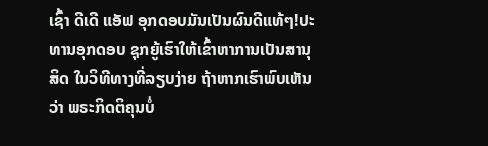ເຊົ້າ ດີເດີ ແອັຟ ອຸກດອບມັນເປັນຜົນດີແທ້ໆ!ປະທານອຸກດອບ ຊຸກຍູ້ເຮົາໃຫ້ເຂົ້າຫາການເປັນສານຸສິດ ໃນວິທີທາງທີ່ລຽບງ່າຍ ຖ້າຫາກເຮົາພົບເຫັນວ່າ ພຣະກິດຕິຄຸນບໍ່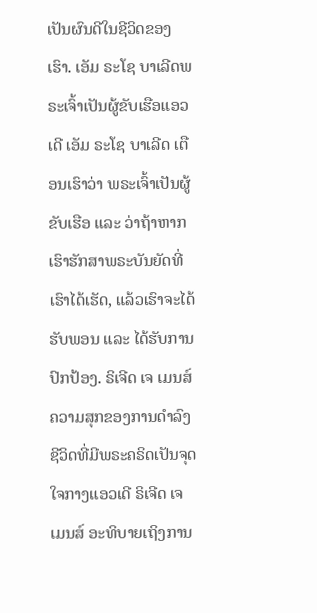ເປັນຜົນດີໃນຊີວິດຂອງເຮົາ. ເອັມ ຣະໂຊ ບາເລີດພຣະເຈົ້າເປັນຜູ້ຂັບເຮືອແອວເດີ ເອັມ ຣະໂຊ ບາເລີດ ເຕືອນເຮົາວ່າ ພຣະເຈົ້າເປັນຜູ້ຂັບເຮືອ ແລະ ວ່າຖ້າຫາກເຮົາຮັກສາພຣະບັນຍັດທີ່ເຮົາໄດ້ເຮັດ, ແລ້ວເຮົາຈະໄດ້ຮັບພອນ ແລະ ໄດ້ຮັບການປົກປ້ອງ. ຣິເຈີດ ເຈ ເມນສ໌ຄວາມສຸກຂອງການດຳລົງຊີວິດທີ່ມີພຣະຄຣິດເປັນຈຸດໃຈກາງແອວເດີ ຣິເຈີດ ເຈ ເມນສ໌ ອະທິບາຍເຖິງການ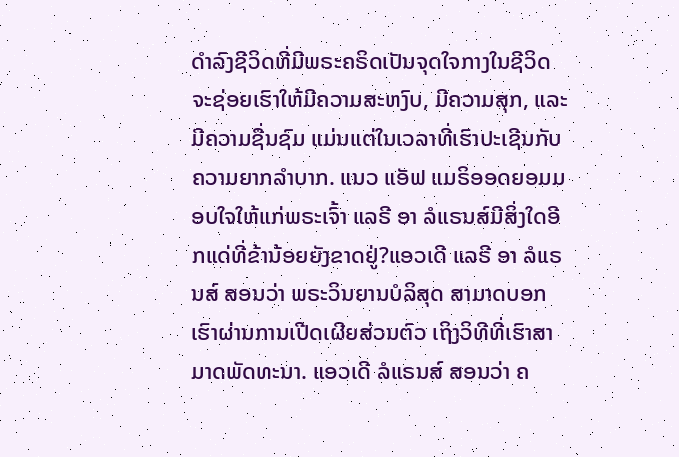ດຳລົງຊີວິດທີ່ມີພຣະຄຣິດເປັນຈຸດໃຈກາງໃນຊີວິດ ຈະຊ່ອຍເຮົາໃຫ້ມີຄວາມສະຫງົບ, ມີຄວາມສຸກ, ແລະ ມີຄວາມຊື່ນຊົມ ແມ່ນແຕ່ໃນເວລາທີ່ເຮົາປະເຊີນກັບຄວາມຍາກລຳບາກ. ແນວ ແອັຟ ແມຣິອອດຍອມມອບໃຈໃຫ້ແກ່ພຣະເຈົ້າ ແລຣີ ອາ ລໍແຣນສ໌ມີສິ່ງໃດອີກແດ່ທີ່ຂ້ານ້ອຍຍັງຂາດຢູ່?ແອວເດີ ແລຣີ ອາ ລໍແຣນສ໌ ສອນວ່າ ພຣະວິນຍານບໍລິສຸດ ສາມາດບອກເຮົາຜ່ານການເປີດເຜີຍສ່ວນຕົວ ເຖິງວິທີທີ່ເຮົາສາມາດພັດທະນາ. ແອວເດີ ລໍແຣນສ໌ ສອນວ່າ ຄ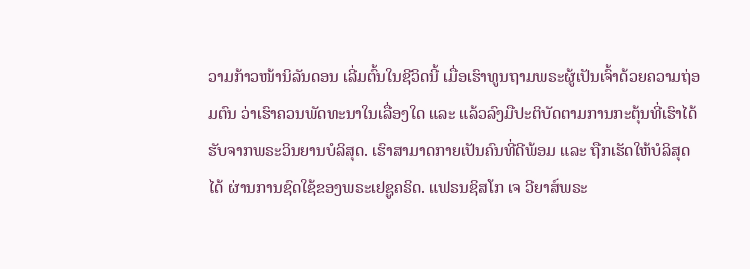ວາມກ້າວໜ້ານິລັນດອນ ເລີ່ມຕົ້ນໃນຊີວິດນີ້ ເມື່ອເຮົາທູນຖາມພຣະຜູ້ເປັນເຈົ້າດ້ວຍຄວາມຖ່ອມຕົນ ວ່າເຮົາຄວນພັດທະນາໃນເລື່ອງໃດ ແລະ ແລ້ວລົງມືປະຕິບັດຕາມການກະຕຸ້ນທີ່ເຮົາໄດ້ຮັບຈາກພຣະວິນຍານບໍລິສຸດ. ເຮົາສາມາດກາຍເປັນຄົນທີ່ດີພ້ອມ ແລະ ຖືກເຮັດໃຫ້ບໍລິສຸດໄດ້ ຜ່ານການຊົດໃຊ້ຂອງພຣະເຢຊູຄຣິດ. ແຟຣນຊິສໂກ ເຈ ວີຍາສ໌ພຣະ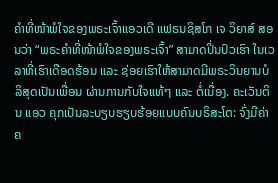ຄຳທີ່ໜ້າພໍໃຈຂອງພຣະເຈົ້າແອວເດີ ແຟຣນຊິສໂກ ເຈ ວິຍາສ໌ ສອນວ່າ “ພຣະຄຳທີ່ໜ້າພໍໃຈຂອງພຣະເຈົ້າ” ສາມາດປິ່ນປົວເຮົາ ໃນເວລາທີ່ເຮົາເດືອດຮ້ອນ ແລະ ຊ່ອຍເຮົາໃຫ້ສາມາດມີພຣະວິນຍານບໍລິສຸດເປັນເພື່ອນ ຜ່ານການກັບໃຈແທ້ໆ ແລະ ຕໍ່ເນື່ອງ. ຄະເວັນຕິນ ແອວ ຄຸກເປັນລະບຽບຮຽບຮ້ອຍແບບຄົນບຣິສະໂຕ: ຈົ່ງມີຄ່າຄ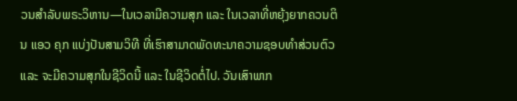ວນສຳລັບພຣະວິຫານ—ໃນເວລາມີຄວາມສຸກ ແລະ ໃນເວລາທີ່ຫຍຸ້ງຍາກຄວນຕິນ ແອວ ຄຸກ ແບ່ງປັນສາມວິທີ ທີ່ເຮົາສາມາດພັດທະນາຄວາມຊອບທຳສ່ວນຕົວ ແລະ ຈະມີຄວາມສຸກໃນຊີວິດນີ້ ແລະ ໃນຊີວິດຕໍ່ໄປ. ວັນເສົາພາກ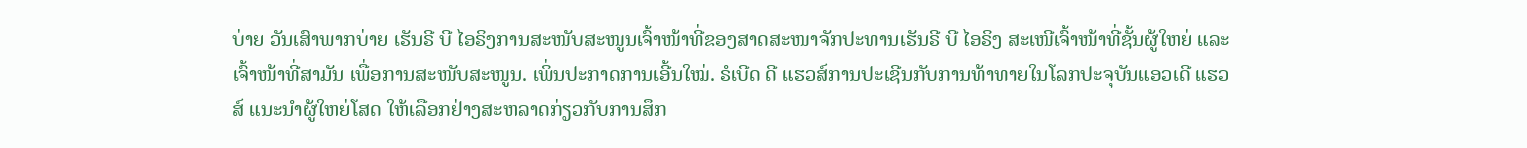ບ່າຍ ວັນເສົາພາກບ່າຍ ເຮັນຣີ ບີ ໄອຣິງການສະໜັບສະໜູນເຈົ້າໜ້າທີ່ຂອງສາດສະໜາຈັກປະທານເຮັນຣີ ບີ ໄອຣິງ ສະເໜີເຈົ້າໜ້າທີ່ຊັ້ນຜູ້ໃຫຍ່ ແລະ ເຈົ້າໜ້າທີ່ສາມັນ ເພື່ອການສະໜັບສະໜູນ. ເພິ່ນປະກາດການເອີ້ນໃໝ່. ຣໍເບີດ ດີ ແຮວສ໌ການປະເຊີນກັບການທ້າທາຍໃນໂລກປະຈຸບັນແອວເດີ ແຮວສ໌ ແນະນຳຜູ້ໃຫຍ່ໂສດ ໃຫ້ເລືອກຢ່າງສະຫລາດກ່ຽວກັບການສຶກ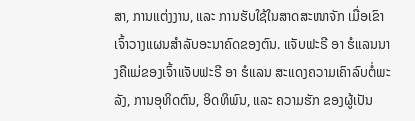ສາ, ການແຕ່ງງານ, ແລະ ການຮັບໃຊ້ໃນສາດສະໜາຈັກ ເມື່ອເຂົາເຈົ້າວາງແຜນສຳລັບອະນາຄົດຂອງຕົນ. ແຈັບຟະຣີ ອາ ຮໍແລນນາງຄືແມ່ຂອງເຈົ້າແຈັບຟະຣີ ອາ ຮໍແລນ ສະແດງຄວາມເຄົາລົບຕໍ່ພະລັງ, ການອຸທິດຕົນ, ອິດທິພົນ, ແລະ ຄວາມຮັກ ຂອງຜູ້ເປັນ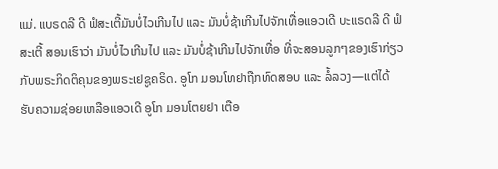ແມ່. ແບຣດລີ ດີ ຟໍສະເຕີ້ມັນບໍ່ໄວເກີນໄປ ແລະ ມັນບໍ່ຊ້າເກີນໄປຈັກເທື່ອແອວເດີ ບະແຣດລີ ດີ ຟໍສະເຕີ້ ສອນເຮົາວ່າ ມັນບໍ່ໄວເກີນໄປ ແລະ ມັນບໍ່ຊ້າເກີນໄປຈັກເທື່ອ ທີ່ຈະສອນລູກໆຂອງເຮົາກ່ຽວກັບພຣະກິດຕິຄຸນຂອງພຣະເຢຊູຄຣິດ. ອູໂກ ມອນໂທຢາຖືກທົດສອບ ແລະ ລໍ້ລວງ—ແຕ່ໄດ້ຮັບຄວາມຊ່ອຍເຫລືອແອວເດີ ອູໂກ ມອນໂຕຍຢາ ເຕືອ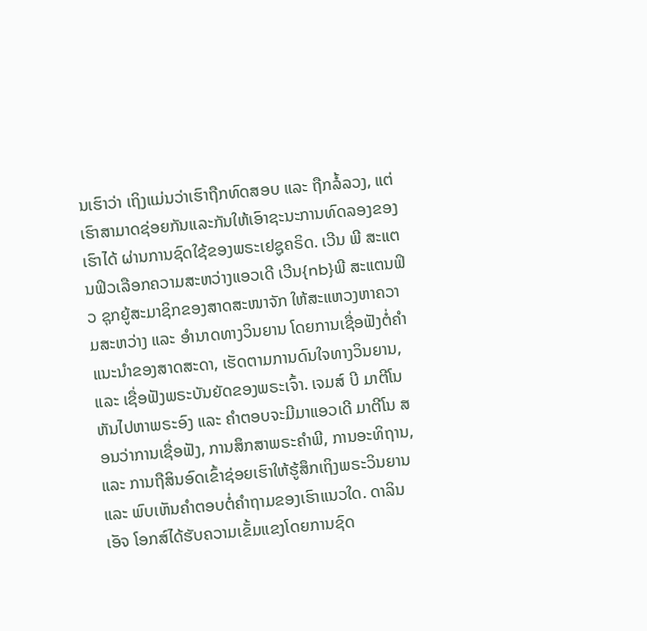ນເຮົາວ່າ ເຖິງແມ່ນວ່າເຮົາຖືກທົດສອບ ແລະ ຖືກລໍ້ລວງ, ແຕ່ເຮົາສາມາດຊ່ອຍກັນແລະກັນໃຫ້ເອົາຊະນະການທົດລອງຂອງເຮົາໄດ້ ຜ່ານການຊົດໃຊ້ຂອງພຣະເຢຊູຄຣິດ. ເວີນ ພີ ສະແຕນຟິວເລືອກຄວາມສະຫວ່າງແອວເດີ ເວີນ{nb}ພີ ສະແຕນຟິວ ຊຸກຍູ້ສະມາຊິກຂອງສາດສະໜາຈັກ ໃຫ້ສະແຫວງຫາຄວາມສະຫວ່າງ ແລະ ອຳນາດທາງວິນຍານ ໂດຍການເຊື່ອຟັງຕໍ່ຄຳແນະນຳຂອງສາດສະດາ, ເຮັດຕາມການດົນໃຈທາງວິນຍານ, ແລະ ເຊື່ອຟັງພຣະບັນຍັດຂອງພຣະເຈົ້າ. ເຈມສ໌ ບີ ມາຕີໂນຫັນໄປຫາພຣະອົງ ແລະ ຄຳຕອບຈະມີມາແອວເດີ ມາຕີໂນ ສອນວ່າການເຊື່ອຟັງ, ການສຶກສາພຣະຄຳພີ, ການອະທິຖານ, ແລະ ການຖືສິນອົດເຂົ້າຊ່ອຍເຮົາໃຫ້ຮູ້ສຶກເຖິງພຣະວິນຍານ ແລະ ພົບເຫັນຄຳຕອບຕໍ່ຄຳຖາມຂອງເຮົາແນວໃດ. ດາລິນ ເອັຈ ໂອກສ໌ໄດ້ຮັບຄວາມເຂັ້ມແຂງໂດຍການຊົດ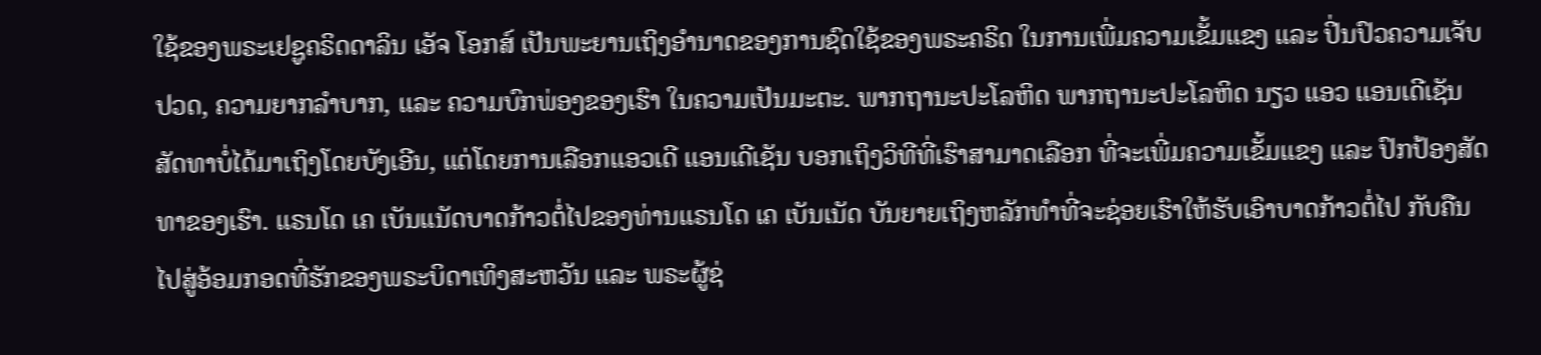ໃຊ້ຂອງພຣະເຢຊູຄຣິດດາລິນ ເອັຈ ໂອກສ໌ ເປັນພະຍານເຖິງອຳນາດຂອງການຊົດໃຊ້ຂອງພຣະຄຣິດ ໃນການເພີ່ມຄວາມເຂັ້ມແຂງ ແລະ ປິ່ນປົວຄວາມເຈັບປວດ, ຄວາມຍາກລຳບາກ, ແລະ ຄວາມບົກພ່ອງຂອງເຮົາ ໃນຄວາມເປັນມະຕະ. ພາກຖານະປະໂລຫິດ ພາກຖານະປະໂລຫິດ ນຽວ ແອວ ແອນເດີເຊັນສັດທາບໍ່ໄດ້ມາເຖິງໂດຍບັງເອີນ, ແຕ່ໂດຍການເລືອກແອວເດີ ແອນເດີເຊັນ ບອກເຖິງວິທີທີ່ເຮົາສາມາດເລືອກ ທີ່ຈະເພີ່ມຄວາມເຂັ້ມແຂງ ແລະ ປົກປ້ອງສັດທາຂອງເຮົາ. ແຣນໂດ ເຄ ເບັນແນັດບາດກ້າວຕໍ່ໄປຂອງທ່ານແຣນໂດ ເຄ ເບັນເນັດ ບັນຍາຍເຖິງຫລັກທຳທີ່ຈະຊ່ອຍເຮົາໃຫ້ຮັບເອົາບາດກ້າວຕໍ່ໄປ ກັບຄືນໄປສູ່ອ້ອມກອດທີ່ຮັກຂອງພຣະບິດາເທິງສະຫວັນ ແລະ ພຣະຜູ້ຊ່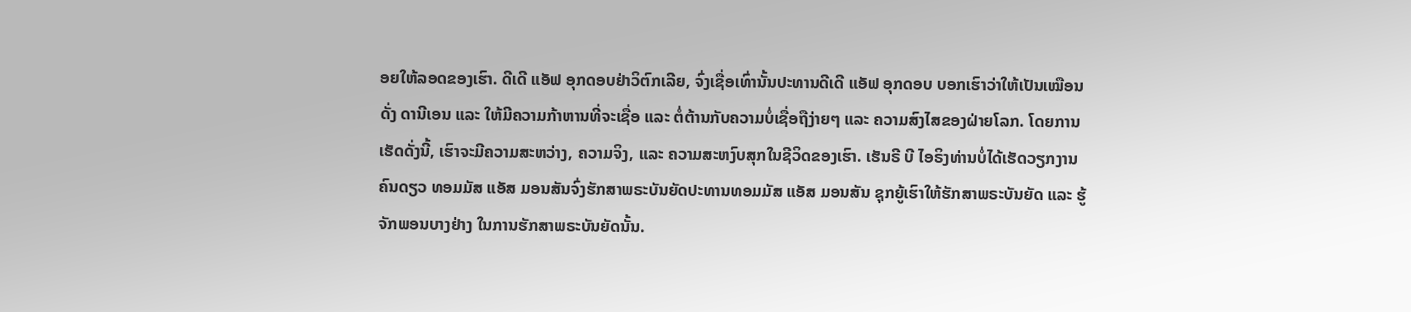ອຍໃຫ້ລອດຂອງເຮົາ. ດີເດີ ແອັຟ ອຸກດອບຢ່າວິຕົກເລີຍ, ຈົ່ງເຊື່ອເທົ່ານັ້ນປະທານດີເດີ ແອັຟ ອຸກດອບ ບອກເຮົາວ່າໃຫ້ເປັນເໝືອນດັ່ງ ດານີເອນ ແລະ ໃຫ້ມີຄວາມກ້າຫານທີ່ຈະເຊື່ອ ແລະ ຕໍ່ຕ້ານກັບຄວາມບໍ່ເຊື່ອຖືງ່າຍໆ ແລະ ຄວາມສົງໄສຂອງຝ່າຍໂລກ. ໂດຍການເຮັດດັ່ງນີ້, ເຮົາຈະມີຄວາມສະຫວ່າງ, ຄວາມຈິງ, ແລະ ຄວາມສະຫງົບສຸກໃນຊີວິດຂອງເຮົາ. ເຮັນຣີ ບີ ໄອຣິງທ່ານບໍ່ໄດ້ເຮັດວຽກງານຄົນດຽວ ທອມມັສ ແອັສ ມອນສັນຈົ່ງຮັກສາພຣະບັນຍັດປະທານທອມມັສ ແອັສ ມອນສັນ ຊຸກຍູ້ເຮົາໃຫ້ຮັກສາພຣະບັນຍັດ ແລະ ຮູ້ຈັກພອນບາງຢ່າງ ໃນການຮັກສາພຣະບັນຍັດນັ້ນ.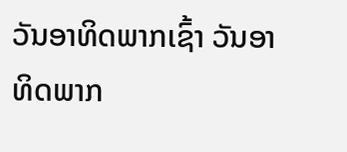ວັນອາທິດພາກເຊົ້າ ວັນອາທິດພາກ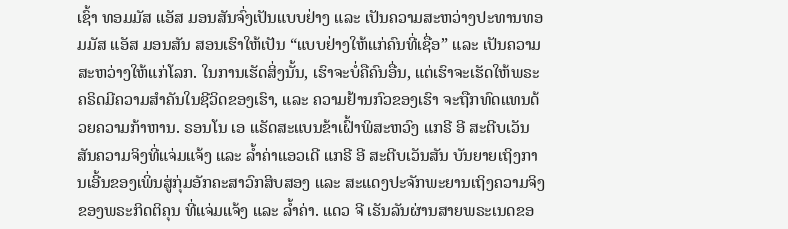ເຊົ້າ ທອມມັສ ແອັສ ມອນສັນຈົ່ງເປັນແບບຢ່າງ ແລະ ເປັນຄວາມສະຫວ່າງປະທານທອມມັສ ແອັສ ມອນສັນ ສອນເຮົາໃຫ້ເປັນ “ແບບຢ່າງໃຫ້ແກ່ຄົນທີ່ເຊື່ອ” ແລະ ເປັນຄວາມສະຫວ່າງໃຫ້ແກ່ໂລກ. ໃນການເຮັດສິ່ງນັ້ນ, ເຮົາຈະບໍ່ຄືຄົນອື່ນ, ແຕ່ເຮົາຈະເຮັດໃຫ້ພຣະຄຣິດມີຄວາມສຳຄັນໃນຊີວິດຂອງເຮົາ, ແລະ ຄວາມຢ້ານກົວຂອງເຮົາ ຈະຖືກທົດແທນດ້ວຍຄວາມກ້າຫານ. ຣອນໂນ ເອ ແຣັດສະແບນຂ້າເຝົ້າພິສະຫວົງ ແກຣີ ອີ ສະຕີບເວັນສັນຄວາມຈິງທີ່ແຈ່ມແຈ້ງ ແລະ ລ້ຳຄ່າແອວເດີ ແກຣີ ອີ ສະຕີບເວັນສັນ ບັນຍາຍເຖິງການເອີ້ນຂອງເພິ່ນສູ່ກຸ່ມອັກຄະສາວົກສິບສອງ ແລະ ສະແດງປະຈັກພະຍານເຖິງຄວາມຈິງຂອງພຣະກິດຕິຄຸນ ທີ່ແຈ່ມແຈ້ງ ແລະ ລ້ຳຄ່າ. ແດວ ຈີ ເຣັນລັນຜ່ານສາຍພຣະເນດຂອ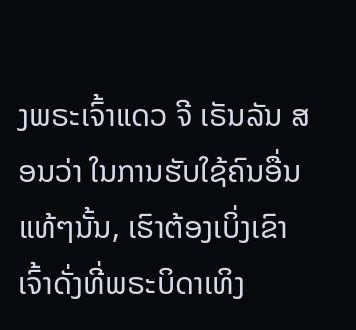ງພຣະເຈົ້າແດວ ຈີ ເຣັນລັນ ສອນວ່າ ໃນການຮັບໃຊ້ຄົນອື່ນແທ້ໆນັ້ນ, ເຮົາຕ້ອງເບິ່ງເຂົາເຈົ້າດັ່ງທີ່ພຣະບິດາເທິງ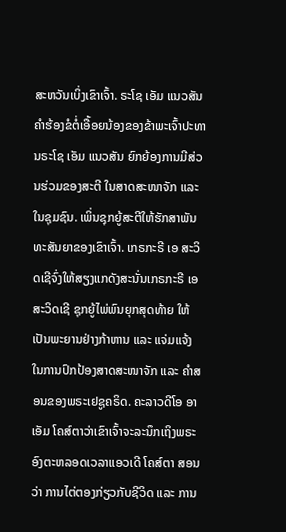ສະຫວັນເບິ່ງເຂົາເຈົ້າ. ຣະໂຊ ເອັມ ແນວສັນຄຳຮ້ອງຂໍຕໍ່ເອື້ອຍນ້ອງຂອງຂ້າພະເຈົ້າປະທານຣະໂຊ ເອັມ ແນວສັນ ຍົກຍ້ອງການມີສ່ວນຮ່ວມຂອງສະຕີ ໃນສາດສະໜາຈັກ ແລະ ໃນຊຸມຊົນ. ເພິ່ນຊຸກຍູ້ສະຕີໃຫ້ຮັກສາພັນທະສັນຍາຂອງເຂົາເຈົ້າ. ເກຣກະຣີ ເອ ສະວິດເຊີຈົ່ງໃຫ້ສຽງແກດັງສະນັ່ນເກຣກະຣີ ເອ ສະວິດເຊີ ຊຸກຍູ້ໄພ່ພົນຍຸກສຸດທ້າຍ ໃຫ້ເປັນພະຍານຢ່າງກ້າຫານ ແລະ ແຈ່ມແຈ້ງ ໃນການປົກປ້ອງສາດສະໜາຈັກ ແລະ ຄຳສອນຂອງພຣະເຢຊູຄຣິດ. ຄະລາວດີໂອ ອາ ເອັມ ໂຄສ໌ຕາວ່າເຂົາເຈົ້າຈະລະນຶກເຖິງພຣະອົງຕະຫລອດເວລາແອວເດີ ໂຄສ໌ຕາ ສອນວ່າ ການໄຕ່ຕອງກ່ຽວກັບຊີວິດ ແລະ ການ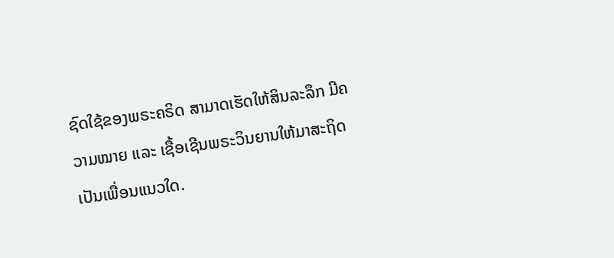ຊົດໃຊ້ຂອງພຣະຄຣິດ ສາມາດເຮັດໃຫ້ສິນລະລຶກ ມີຄວາມໝາຍ ແລະ ເຊື້ອເຊີນພຣະວິນຍານໃຫ້ມາສະຖິດເປັນເພື່ອນແນວໃດ.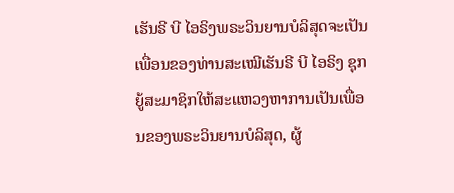ເຮັນຣີ ບີ ໄອຣິງພຣະວິນຍານບໍລິສຸດຈະເປັນເພື່ອນຂອງທ່ານສະເໝີເຮັນຣີ ບີ ໄອຣິງ ຊຸກຍູ້ສະມາຊິກໃຫ້ສະແຫວງຫາການເປັນເພື່ອນຂອງພຣະວິນຍານບໍລິສຸດ, ຜູ້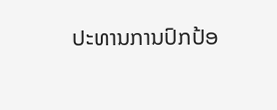ປະທານການປົກປ້ອ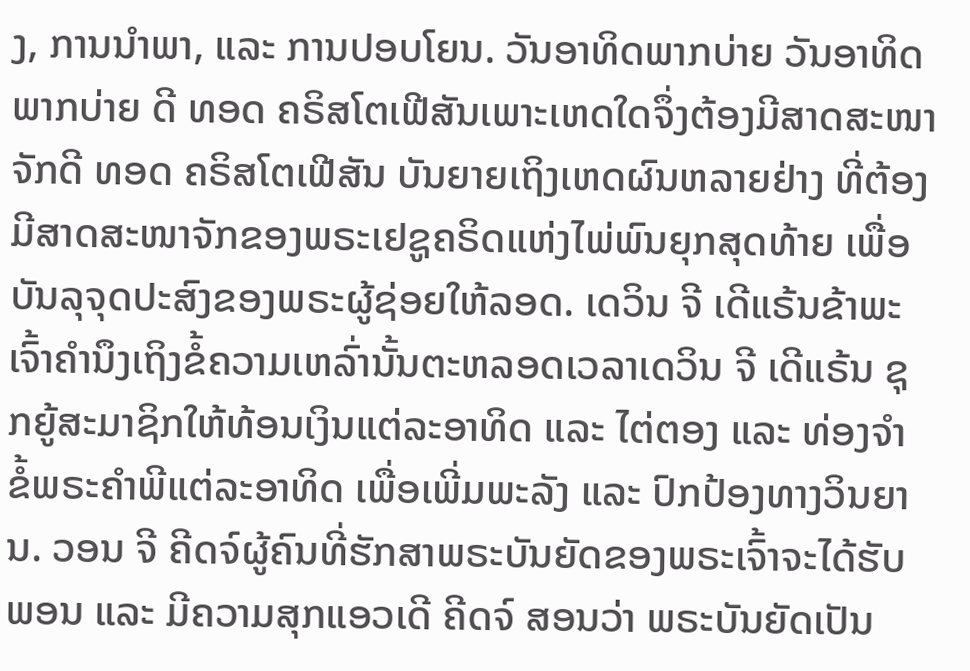ງ, ການນຳພາ, ແລະ ການປອບໂຍນ. ວັນອາທິດພາກບ່າຍ ວັນອາທິດພາກບ່າຍ ດີ ທອດ ຄຣິສໂຕເຟີສັນເພາະເຫດໃດຈຶ່ງຕ້ອງມີສາດສະໜາຈັກດີ ທອດ ຄຣິສໂຕເຟີສັນ ບັນຍາຍເຖິງເຫດຜົນຫລາຍຢ່າງ ທີ່ຕ້ອງມີສາດສະໜາຈັກຂອງພຣະເຢຊູຄຣິດແຫ່ງໄພ່ພົນຍຸກສຸດທ້າຍ ເພື່ອບັນລຸຈຸດປະສົງຂອງພຣະຜູ້ຊ່ອຍໃຫ້ລອດ. ເດວິນ ຈີ ເດີແຣ້ນຂ້າພະເຈົ້າຄຳນຶງເຖິງຂໍ້ຄວາມເຫລົ່ານັ້ນຕະຫລອດເວລາເດວິນ ຈີ ເດີແຣ້ນ ຊຸກຍູ້ສະມາຊິກໃຫ້ທ້ອນເງິນແຕ່ລະອາທິດ ແລະ ໄຕ່ຕອງ ແລະ ທ່ອງຈຳ ຂໍ້ພຣະຄຳພີແຕ່ລະອາທິດ ເພື່ອເພີ່ມພະລັງ ແລະ ປົກປ້ອງທາງວິນຍານ. ວອນ ຈີ ຄີດຈ໌ຜູ້ຄົນທີ່ຮັກສາພຣະບັນຍັດຂອງພຣະເຈົ້າຈະໄດ້ຮັບພອນ ແລະ ມີຄວາມສຸກແອວເດີ ຄີດຈ໌ ສອນວ່າ ພຣະບັນຍັດເປັນ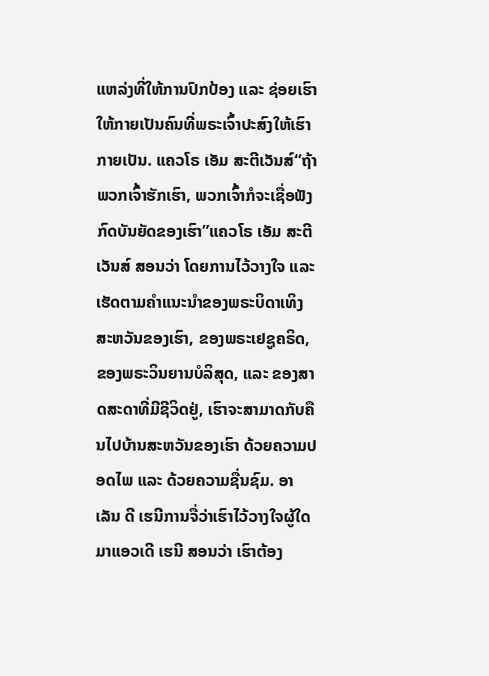ແຫລ່ງທີ່ໃຫ້ການປົກປ້ອງ ແລະ ຊ່ອຍເຮົາໃຫ້ກາຍເປັນຄົນທີ່ພຣະເຈົ້າປະສົງໃຫ້ເຮົາກາຍເປັນ. ແຄວໂຣ ເອັມ ສະຕີເວັນສ໌“ຖ້າພວກເຈົ້າຮັກເຮົາ, ພວກເຈົ້າກໍຈະເຊື່ອຟັງກົດບັນຍັດຂອງເຮົາ”ແຄວໂຣ ເອັມ ສະຕີເວັນສ໌ ສອນວ່າ ໂດຍການໄວ້ວາງໃຈ ແລະ ເຮັດຕາມຄຳແນະນຳຂອງພຣະບິດາເທິງສະຫວັນຂອງເຮົາ, ຂອງພຣະເຢຊູຄຣິດ, ຂອງພຣະວິນຍານບໍລິສຸດ, ແລະ ຂອງສາດສະດາທີ່ມີຊີວິດຢູ່, ເຮົາຈະສາມາດກັບຄືນໄປບ້ານສະຫວັນຂອງເຮົາ ດ້ວຍຄວາມປອດໄພ ແລະ ດ້ວຍຄວາມຊື່ນຊົມ. ອາເລັນ ດີ ເຮນີການຈື່ວ່າເຮົາໄວ້ວາງໃຈຜູ້ໃດມາແອວເດີ ເຮນີ ສອນວ່າ ເຮົາຕ້ອງ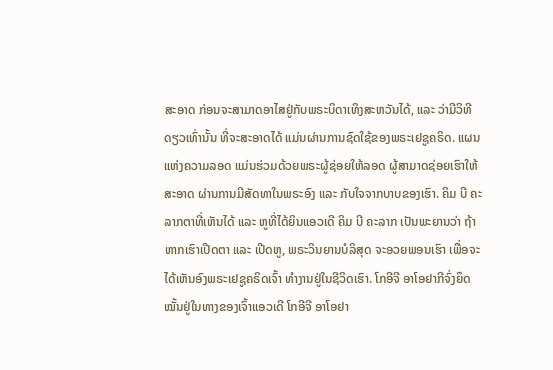ສະອາດ ກ່ອນຈະສາມາດອາໄສຢູ່ກັບພຣະບິດາເທິງສະຫວັນໄດ້, ແລະ ວ່າມີວິທີດຽວເທົ່ານັ້ນ ທີ່ຈະສະອາດໄດ້ ແມ່ນຜ່ານການຊົດໃຊ້ຂອງພຣະເຢຊູຄຣິດ. ແຜນແຫ່ງຄວາມລອດ ແມ່ນຮ່ວມດ້ວຍພຣະຜູ້ຊ່ອຍໃຫ້ລອດ ຜູ້ສາມາດຊ່ອຍເຮົາໃຫ້ສະອາດ ຜ່ານການມີສັດທາໃນພຣະອົງ ແລະ ກັບໃຈຈາກບາບຂອງເຮົາ. ຄິມ ບີ ຄະລາກຕາທີ່ເຫັນໄດ້ ແລະ ຫູທີ່ໄດ້ຍິນແອວເດີ ຄິມ ບີ ຄະລາກ ເປັນພະຍານວ່າ ຖ້າຫາກເຮົາເປີດຕາ ແລະ ເປີດຫູ, ພຣະວິນຍານບໍລິສຸດ ຈະອວຍພອນເຮົາ ເພື່ອຈະໄດ້ເຫັນອົງພຣະເຢຊູຄຣິດເຈົ້າ ທຳງານຢູ່ໃນຊີວິດເຮົາ. ໂກອີຈີ ອາໂອຢາກີຈົ່ງຍຶດໝັ້ນຢູ່ໃນທາງຂອງເຈົ້າແອວເດີ ໂກອີຈີ ອາໂອຢາ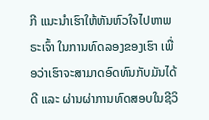ກີ ແນະນຳເຮົາໃຫ້ຫັນຫົວໃຈໄປຫາພຣະເຈົ້າ ໃນການທົດລອງຂອງເຮົາ ເພື່ອວ່າເຮົາຈະສາມາດອົດທົນກັບມັນໄດ້ດີ ແລະ ຜ່ານຜ່າການທົດສອບໃນຊີວິ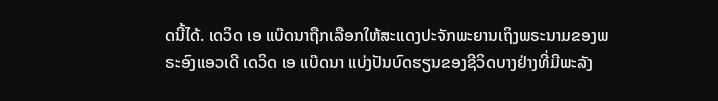ດນີ້ໄດ້. ເດວິດ ເອ ແບ໊ດນາຖືກເລືອກໃຫ້ສະແດງປະຈັກພະຍານເຖິງພຣະນາມຂອງພຣະອົງແອວເດີ ເດວິດ ເອ ແບ໊ດນາ ແບ່ງປັນບົດຮຽນຂອງຊີວິດບາງຢ່າງທີ່ມີພະລັງ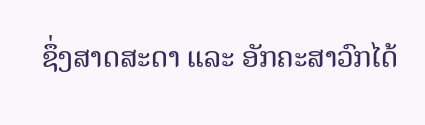ຊຶ່ງສາດສະດາ ແລະ ອັກຄະສາວົກໄດ້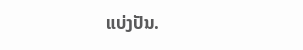ແບ່ງປັນ.